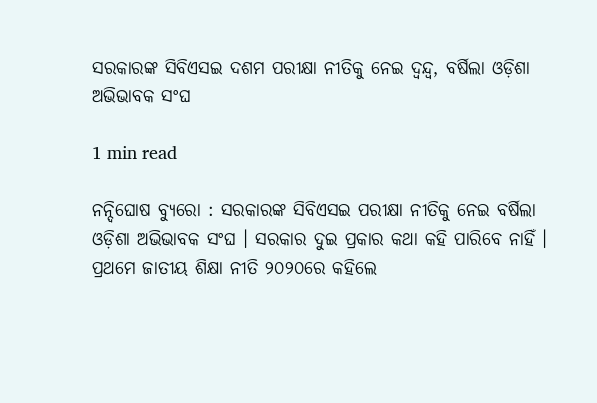ସରକାରଙ୍କ ସିବିଏସଇ ଦଶମ ପରୀକ୍ଷା ନୀତିକୁ ନେଇ ଦ୍ବନ୍ଦ୍ବ, ବର୍ଷିଲା ଓଡ଼ିଶା ଅଭିଭାବକ ସଂଘ

1 min read

ନନ୍ଦିଘୋଷ ବ୍ୟୁରୋ : ସରକାରଙ୍କ ସିବିଏସଇ ପରୀକ୍ଷା ନୀତିକୁ ନେଇ ବର୍ଷିଲା ଓଡ଼ିଶା ଅଭିଭାବକ ସଂଘ । ସରକାର ଦୁଇ ପ୍ରକାର କଥା କହି ପାରିବେ ନାହିଁ । ପ୍ରଥମେ ଜାତୀୟ ଶିକ୍ଷା ନୀତି ୨୦୨୦ରେ କହିଲେ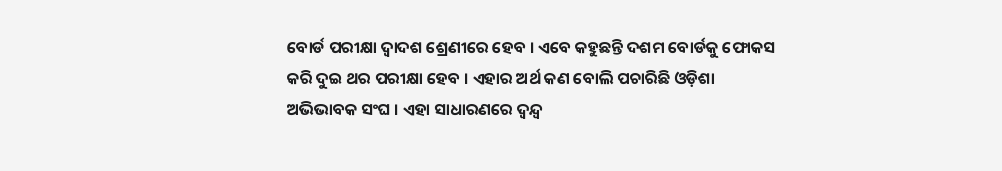ବୋର୍ଡ ପରୀକ୍ଷା ଦ୍ୱାଦଶ ଶ୍ରେଣୀରେ ହେବ । ଏବେ କହୁଛନ୍ତି ଦଶମ ବୋର୍ଡକୁ ଫୋକସ କରି ଦୁଇ ଥର ପରୀକ୍ଷା ହେବ । ଏହାର ଅର୍ଥ କଣ ବୋଲି ପଚାରିଛି ଓଡ଼ିଶା ଅଭିଭାବକ ସଂଘ । ଏହା ସାଧାରଣରେ ଦ୍ୱନ୍ଦ୍ୱ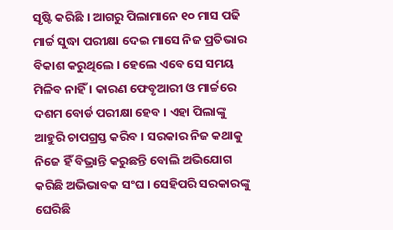ସୃଷ୍ଟି କରିଛି । ଆଗରୁ ପିଲାମାନେ ୧୦ ମାସ ପଢି ମାର୍ଚ୍ଚ ସୁଦ୍ଧା ପରୀକ୍ଷା ଦେଇ ମାସେ ନିଜ ପ୍ରତିଭାର ବିକାଶ କରୁଥିଲେ । ହେଲେ ଏବେ ସେ ସମୟ ମିଳିବ ନାହିଁ । କାରଣ ଫେବୃଆରୀ ଓ ମାର୍ଚ୍ଚରେ ଦଶମ ବୋର୍ଡ ପରୀକ୍ଷା ହେବ । ଏହା ପିଲାଙ୍କୁ ଆହୁରି ଚାପଗ୍ରସ୍ତ କରିବ । ସରକାର ନିଜ କଥାକୁ ନିଜେ ହିଁ ବିଭ୍ରାନ୍ତି କରୁଛନ୍ତି ବୋଲି ଅଭିଯୋଗ କରିଛି ଅଭିଭାବକ ସଂଘ । ସେହିପରି ସରକାରଙ୍କୁ ଘେରିଛି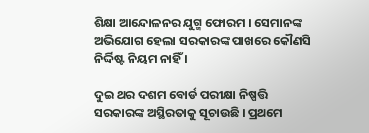ଶିକ୍ଷା ଆନ୍ଦୋଳନର ଯୁଗ୍ମ ଫୋରମ । ସେମାନଙ୍କ ଅଭିଯୋଗ ହେଲା ସରକାରଙ୍କ ପାଖରେ କୌଣସି ନିର୍ଦ୍ଦିଷ୍ଟ ନିୟମ ନାହିଁ ।

ଦୁଇ ଥର ଦଶମ ବୋର୍ଡ ପରୀକ୍ଷା ନିଷ୍ପତ୍ତି ସରକାରଙ୍କ ଅସ୍ଥିରତାକୁ ସୂଚାଉଛି । ପ୍ରଥମେ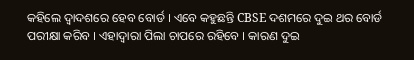କହିଲେ ଦ୍ୱାଦଶରେ ହେବ ବୋର୍ଡ । ଏବେ କହୁଛନ୍ତି CBSE ଦଶମରେ ଦୁଇ ଥର ବୋର୍ଡ ପରୀକ୍ଷା କରିବ । ଏହାଦ୍ବାରା ପିଲା ଚାପରେ ରହିବେ । କାରଣ ଦୁଇ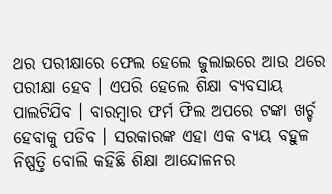ଥର ପରୀକ୍ଷାରେ ଫେଲ ହେଲେ ଜୁଲାଇରେ ଆଉ ଥରେ ପରୀକ୍ଷା ହେବ । ଏପରି ହେଲେ ଶିକ୍ଷା ବ୍ୟବସାୟ ପାଲଟିଯିବ । ବାରମ୍ବାର ଫର୍ମ ଫିଲ ଅପରେ ଟଙ୍କା ଖର୍ଚ୍ଚ ହେବାକୁ ପଡିବ । ସରକାରଙ୍କ ଏହା ଏକ ବ୍ୟୟ ବହୁଳ ନିଷ୍ପତ୍ତି ବୋଲି କହିଛି ଶିକ୍ଷା ଆନ୍ଦୋଳନର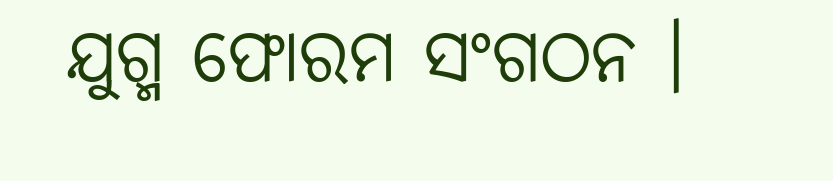ଯୁଗ୍ମ ଫୋରମ ସଂଗଠନ ।